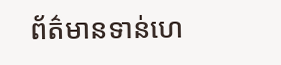ព័ត៌មានទាន់ហេ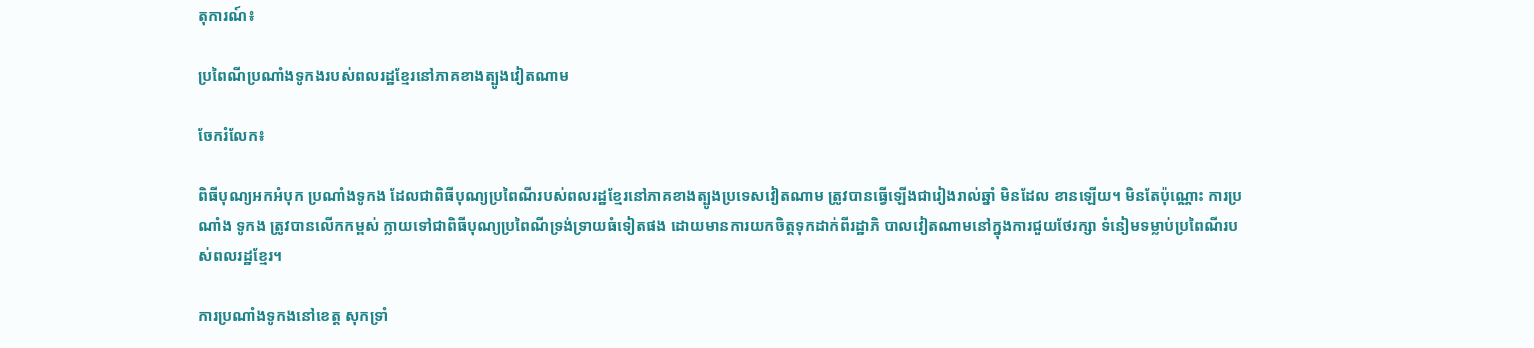តុការណ៍៖

ប្រពៃណីប្រណាំងទូកងរបស់ពលរដ្ឋខ្មែរនៅភាគខាងត្បូងវៀតណាម

ចែករំលែក៖

ពិធីបុណ្យអកអំបុក ប្រណាំងទូកង ដែលជាពិធីបុណ្យប្រពៃណីរបស់ពលរដ្ឋខ្មែរនៅភាគខាងត្បូងប្រទេសវៀតណាម ត្រូវបានធ្វើឡើងជារៀងរាល់ឆ្នាំ មិនដែល ខានឡើយ។ មិនតែប៉ុណ្ណោះ ការប្រណាំង ទូកង ត្រូវបានលើកកម្ពស់ ក្លាយទៅជាពិធីបុណ្យប្រពៃណីទ្រង់ទ្រាយធំទៀតផង ដោយមានការយកចិត្តទុកដាក់ពីរដ្ឋាភិ បាលវៀតណាមនៅក្នុងការជួយថែរក្សា ទំនៀមទម្លាប់ប្រពៃណីរបស់ពលរដ្ឋខ្មែរ។

ការប្រណាំងទូកងនៅខេត្ត សុកទ្រាំ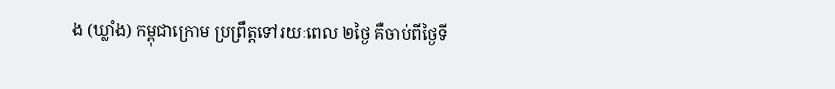ង (ឃ្លាំង) កម្ពុជាក្រោម ប្រព្រឹត្តទៅរយៈពេល ២ថ្ងៃ គឺចាប់ពីថ្ងៃទី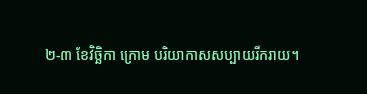២-៣ ខែវិច្ឆិកា ក្រោម បរិយាកាសសប្បាយរីករាយ។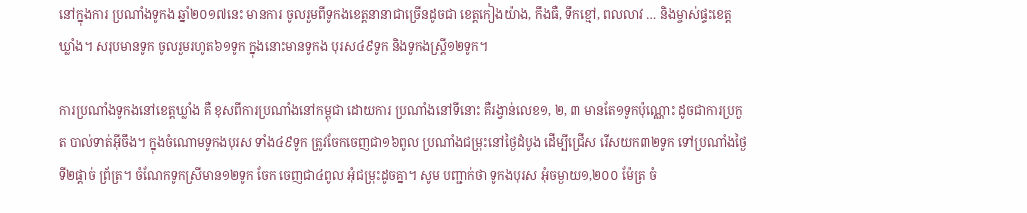នៅក្នុងការ ប្រណាំងទូកង ឆ្នាំ២០១៧នេះ មានការ ចូលរួមពីទូកងខេត្តនានាជាច្រើនដូចជា ខេត្តកៀងយ៉ាង, កឹងធឺ, ទឹកខ្មៅ, ពលលាវ … និងម្ចាស់ផ្ទះខេត្តឃ្លាំង។ សរុបមានទូក ចូលរួមរហូត៦១ទូក ក្នុងនោះមានទូកង បុរស៤៩ទូក និងទូកងស្រ្តី១២ទូក។

ការប្រណាំងទូកងនៅខេត្តឃ្លាំង គឺ ខុសពីការប្រណាំងនៅកម្ពុជា ដោយការ ប្រណាំងនៅទីនោះ គឺរង្វាន់លេខ១, ២, ៣ មានតែ១ទូកប៉ុណ្ណោះ ដូចជាការប្រកួត បាល់ទាត់អ៊ីចឹង។ ក្នុងចំណោមទូកងបុរស ទាំង៤៩ទូក ត្រូវចែកចេញជា១៦ពូល ប្រណាំងជម្រុះនៅថ្ងៃដំបូង ដើម្បីជ្រើស រើសយក៣២ទូក ទៅប្រណាំងថ្ងៃទី២ផ្តាច់ ព្រ័ត្រ។ ចំណែកទូកស្រីមាន១២ទូក ចែក ចេញជា៤ពូល អុំជម្រុះដូចគ្នា។ សូម បញ្ជាក់ថា ទូកងបុរស អុំចម្ងាយ១,២០០ ម៉ែត្រ ចំ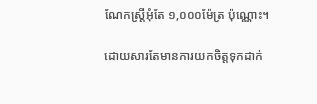ណែកស្ត្រីអុំតែ ១,០០០ម៉ែត្រ ប៉ុណ្ណោះ។

ដោយសារតែមានការយកចិត្តទុកដាក់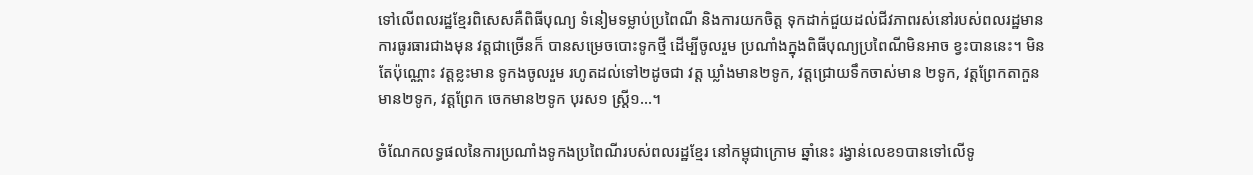ទៅលើពលរដ្ឋខ្មែរពិសេសគឺពិធីបុណ្យ ទំនៀមទម្លាប់ប្រពៃណី និងការយកចិត្ត ទុកដាក់ជួយដល់ជីវភាពរស់នៅរបស់ពលរដ្ឋមានការធូរធារជាងមុន វត្តជាច្រើនក៏ បានសម្រេចបោះទូកថ្មី ដើម្បីចូលរួម ប្រណាំងក្នុងពិធីបុណ្យប្រពៃណីមិនអាច ខ្វះបាននេះ។ មិនតែប៉ុណ្ណោះ វត្តខ្លះមាន ទូកងចូលរួម រហូតដល់ទៅ២ដូចជា វត្ត ឃ្លាំងមាន២ទូក, វត្តជ្រោយទឹកចាស់មាន ២ទូក, វត្តព្រែកតាកួនមាន២ទូក, វត្តព្រែក ចេកមាន២ទូក បុរស១ ស្ត្រី១…។

ចំណែកលទ្ធផលនៃការប្រណាំងទូកងប្រពៃណីរបស់ពលរដ្ឋខ្មែរ នៅកម្ពុជាក្រោម ឆ្នាំនេះ រង្វាន់លេខ១បានទៅលើទូ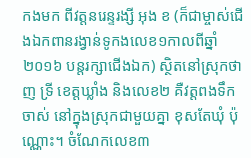កងមក ពីវត្តនរេន្ទរង្សី អុង ខ (ក៏ជាម្ចាស់ជើងឯកពានរង្វាន់ទូកងលេខ១កាលពីឆ្នាំ២០១៦ បន្តរក្សាជើងឯក) ស្ថិតនៅស្រុកថាញ ទ្រី ខេត្តឃ្លាំង និងលេខ២ គឺវត្តពងទឹក ចាស់ នៅក្នុងស្រុកជាមួយគ្នា ខុសតែឃុំ ប៉ុណ្ណោះ។ ចំណែកលេខ៣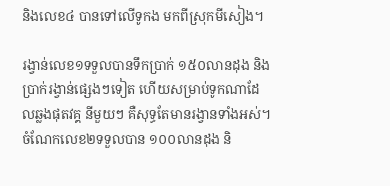និងលេខ៤ បានទៅលើទូកង មកពីស្រុកមីសៀង។

រង្វាន់លេខ១ទទួលបានទឹកប្រាក់ ១៥០លានដុង និងប្រាក់រង្វាន់ផ្សេងៗទៀត ហើយសម្រាប់ទូកណាដែលឆ្លងផុតវគ្គ នីមួយៗ គឺសុទ្ធតែមានរង្វានទាំងអស់។ ចំណែកលេខ២ទទួលបាន ១០០លានដុង និ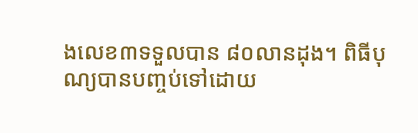ងលេខ៣ទទួលបាន ៨០លានដុង។ ពិធីបុណ្យបានបញ្ចប់ទៅដោយ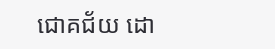ជោគជ័យ ដោ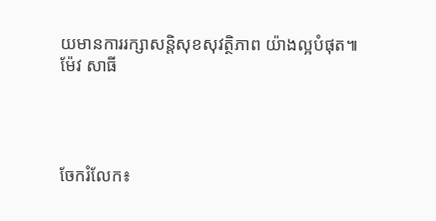យមានការរក្សាសន្តិសុខសុវត្ថិភាព យ៉ាងល្អបំផុត៕ ម៉ែវ សាធី




ចែករំលែក៖